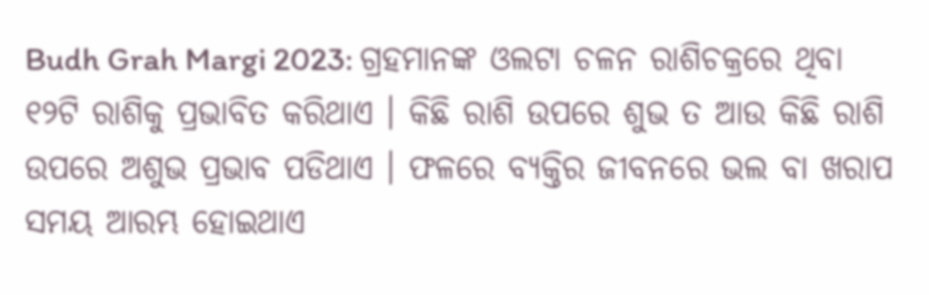Budh Grah Margi 2023: ଗ୍ରହମାନଙ୍କ ଓଲଟା ଚଳନ ରାଶିଚକ୍ରରେ ଥିବା ୧୨ଟି ରାଶିକୁ ପ୍ରଭାବିତ କରିଥାଏ । କିଛି ରାଶି ଉପରେ ଶୁଭ ତ ଆଉ କିଛି ରାଶି ଉପରେ ଅଶୁଭ ପ୍ରଭାବ ପଡିଥାଏ । ଫଳରେ ବ୍ୟକ୍ତିର ଜୀବନରେ ଭଲ ବା ଖରାପ ସମୟ ଆରମ୍ଭ ହୋଇଥାଏ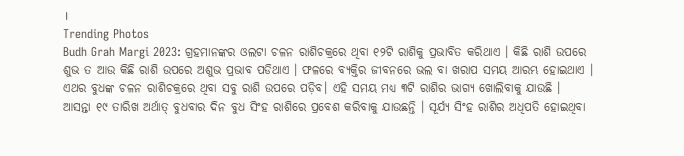।
Trending Photos
Budh Grah Margi 2023: ଗ୍ରହମାନଙ୍କର ଓଲଟା ଚଳନ ରାଶିଚକ୍ରରେ ଥିବା ୧୨ଟି ରାଶିକୁ ପ୍ରଭାବିତ କରିଥାଏ । କିଛି ରାଶି ଉପରେ ଶୁଭ ତ ଆଉ କିଛି ରାଶି ଉପରେ ଅଶୁଭ ପ୍ରଭାବ ପଡିଥାଏ । ଫଳରେ ବ୍ୟକ୍ତିର ଜୀବନରେ ଭଲ ବା ଖରାପ ସମୟ ଆରମ୍ଭ ହୋଇଥାଏ । ଏଥର ବୁଧଙ୍କ ଚଳନ ରାଶିଚକ୍ରରେ ଥିବା ସବୁ ରାଶି ଉପରେ ପଡ଼ିବ। ଏହି ସମୟ ମଧ୍ଯ ୩ଟି ରାଶିର ଭାଗ୍ୟ ଖୋଲିବାକୁ ଯାଉଛି ।
ଆସନ୍ତା ୧୯ ତାରିଖ ଅର୍ଥାତ୍ ବୁଧବାର ଦିନ ବୁଧ ସିଂହ ରାଶିରେ ପ୍ରବେଶ କରିବାକୁ ଯାଉଛନ୍ତି । ସୂର୍ଯ୍ୟ ସିଂହ ରାଶିର ଅଧିପତି ହୋଇଥିବା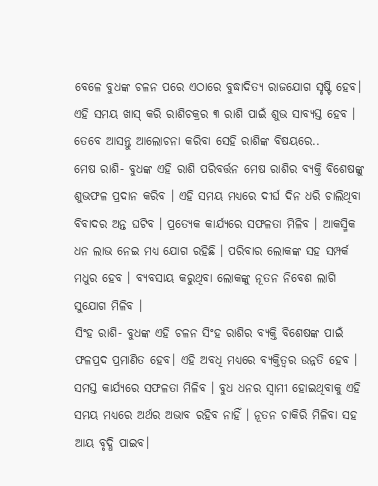ବେଳେ ବୁଧଙ୍କ ଚଳନ ପରେ ଏଠାରେ ବୁଦ୍ଧାଦିତ୍ୟ ରାଜଯୋଗ ସୃଷ୍ଟି ହେବ। ଏହି ସମୟ ଖାସ୍ କରି ରାଶିଚକ୍ରର ୩ ରାଶି ପାଇଁ ଶୁଭ ସାବ୍ୟସ୍ତ ହେବ । ତେବେ ଆସନ୍ତୁ ଆଲୋଚନା କରିବା ସେହି ରାଶିଙ୍କ ବିଷୟରେ..
ମେଷ ରାଶି- ବୁଧଙ୍କ ଏହି ରାଶି ପରିବର୍ତ୍ତନ ମେଷ ରାଶିର ବ୍ୟକ୍ତି ବିଶେଷଙ୍କୁ ଶୁଭଫଳ ପ୍ରଦାନ କରିବ । ଏହି ସମୟ ମଧ୍ୟରେ ଦୀର୍ଘ ଦିନ ଧରି ଚାଲିଥିବା ବିବାଦର ଅନ୍ତ ଘଟିବ । ପ୍ରତ୍ୟେକ କାର୍ଯ୍ୟରେ ସଫଳତା ମିଳିବ । ଆକସ୍ମିକ ଧନ ଲାଭ ନେଇ ମଧ୍ଯ ଯୋଗ ରହିଛି । ପରିବାର ଲୋକଙ୍କ ସହ ସମ୍ପର୍କ ମଧୁର ହେବ । ବ୍ୟବସାୟ କରୁଥିବା ଲୋକଙ୍କୁ ନୂତନ ନିବେଶ ଲାଗି ସୁଯୋଗ ମିଳିବ ।
ସିଂହ ରାଶି- ବୁଧଙ୍କ ଏହି ଚଳନ ସିଂହ ରାଶିର ବ୍ୟକ୍ତି ବିଶେଷଙ୍କ ପାଇଁ ଫଳପ୍ରଦ ପ୍ରମାଣିତ ହେବ। ଏହି ଅବଧି ମଧ୍ୟରେ ବ୍ୟକ୍ତିତ୍ୱର ଉନ୍ନତି ହେବ । ସମସ୍ତ କାର୍ଯ୍ୟରେ ସଫଳତା ମିଳିବ । ବୁଧ ଧନର ସ୍ବାମୀ ହୋଇଥିବାକୁ ଏହି ସମୟ ମଧ୍ୟରେ ଅର୍ଥର ଅଭାବ ରହିବ ନାହିଁ । ନୂତନ ଚାକିରି ମିଳିବା ସହ ଆୟ ବୃଦ୍ଧି ପାଇବ।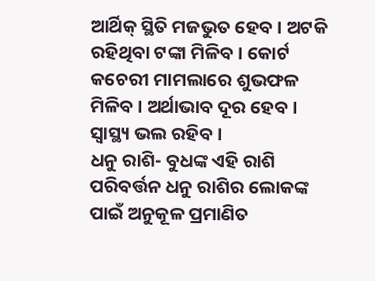ଆର୍ଥିକ୍ ସ୍ଥିତି ମଜଭୁତ ହେବ । ଅଟକି ରହିଥିବା ଟଙ୍କା ମିଳିବ । କୋର୍ଟ କଚେରୀ ମାମଲାରେ ଶୁଭଫଳ ମିଳିବ । ଅର୍ଥାଭାବ ଦୂର ହେବ । ସ୍ୱାସ୍ଥ୍ୟ ଭଲ ରହିବ ।
ଧନୁ ରାଶି- ବୁଧଙ୍କ ଏହି ରାଶି ପରିବର୍ତ୍ତନ ଧନୁ ରାଶିର ଲୋକଙ୍କ ପାଇଁ ଅନୁକୂଳ ପ୍ରମାଣିତ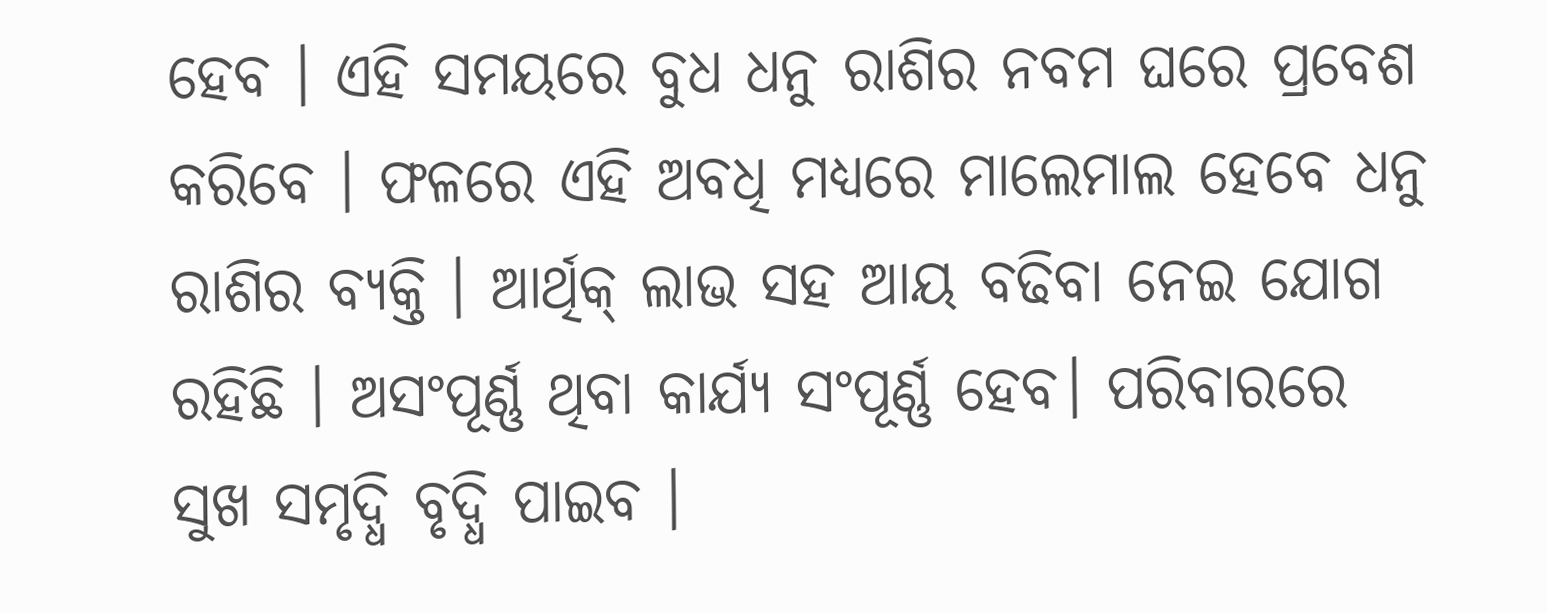ହେବ । ଏହି ସମୟରେ ବୁଧ ଧନୁ ରାଶିର ନବମ ଘରେ ପ୍ରବେଶ କରିବେ । ଫଳରେ ଏହି ଅବଧି ମଧ୍ୟରେ ମାଲେମାଲ ହେବେ ଧନୁ ରାଶିର ବ୍ୟକ୍ତି । ଆର୍ଥିକ୍ ଲାଭ ସହ ଆୟ ବଢିବା ନେଇ ଯୋଗ ରହିଛି । ଅସଂପୂର୍ଣ୍ଣ ଥିବା କାର୍ଯ୍ୟ ସଂପୂର୍ଣ୍ଣ ହେବ। ପରିବାରରେ ସୁଖ ସମୃଦ୍ଧି ବୃଦ୍ଧି ପାଇବ ।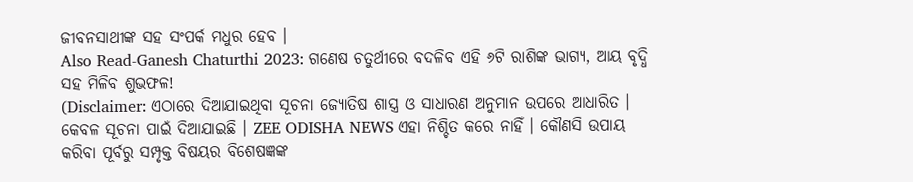ଜୀବନସାଥୀଙ୍କ ସହ ସଂପର୍କ ମଧୁର ହେବ ।
Also Read-Ganesh Chaturthi 2023: ଗଣେଷ ଚତୁର୍ଥୀରେ ବଦଳିବ ଏହି ୬ଟି ରାଶିଙ୍କ ଭାଗ୍ୟ, ଆୟ ବୃଦ୍ଧି ସହ ମିଳିବ ଶୁଭଫଳ!
(Disclaimer: ଏଠାରେ ଦିଆଯାଇଥିବା ସୂଚନା ଜ୍ୟୋତିଷ ଶାସ୍ତ୍ର ଓ ସାଧାରଣ ଅନୁମାନ ଉପରେ ଆଧାରିତ । କେବଳ ସୂଚନା ପାଇଁ ଦିଆଯାଇଛି । ZEE ODISHA NEWS ଏହା ନିଶ୍ଚିତ କରେ ନାହିଁ । କୌଣସି ଉପାୟ କରିବା ପୂର୍ବରୁ ସମ୍ପୃକ୍ତ ବିଷୟର ବିଶେଷଜ୍ଞଙ୍କ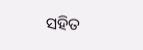ସହିତ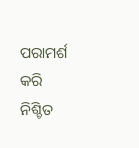ପରାମର୍ଶ କରି ନିଶ୍ଚିତ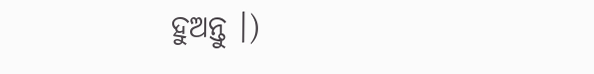ହୁଅନ୍ତୁ ।)